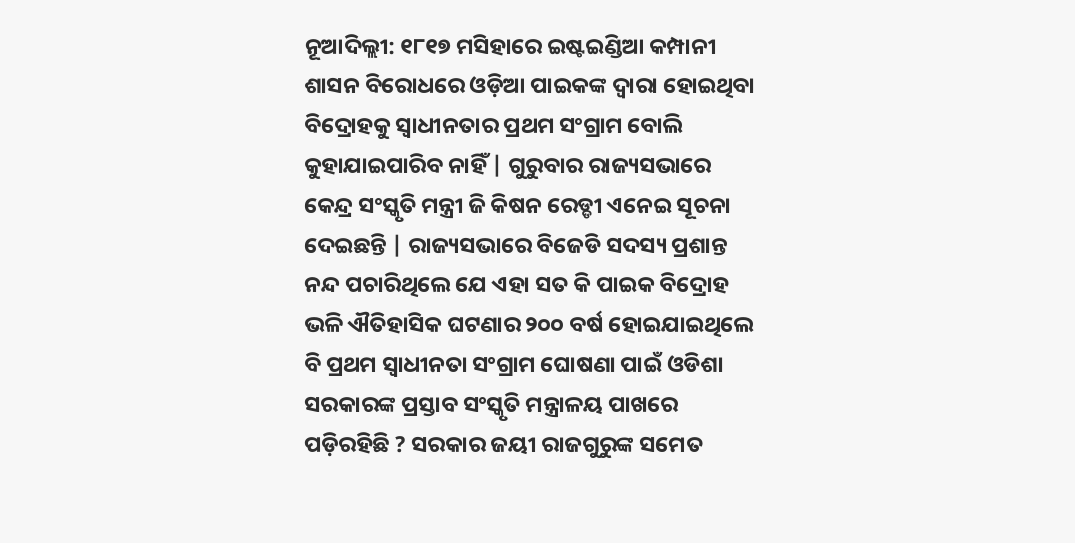ନୂଆଦିଲ୍ଲୀ: ୧୮୧୭ ମସିହାରେ ଇଷ୍ଟଇଣ୍ଡିଆ କମ୍ପାନୀ ଶାସନ ବିରୋଧରେ ଓଡ଼ିଆ ପାଇକଙ୍କ ଦ୍ୱାରା ହୋଇଥିବା ବିଦ୍ରୋହକୁ ସ୍ୱାଧୀନତାର ପ୍ରଥମ ସଂଗ୍ରାମ ବୋଲି କୁହାଯାଇପାରିବ ନାହିଁ | ଗୁରୁବାର ରାଜ୍ୟସଭାରେ କେନ୍ଦ୍ର ସଂସ୍କୃତି ମନ୍ତ୍ରୀ ଜି କିଷନ ରେଡ୍ଡୀ ଏନେଇ ସୂଚନା ଦେଇଛନ୍ତି | ରାଜ୍ୟସଭାରେ ବିଜେଡି ସଦସ୍ୟ ପ୍ରଶାନ୍ତ ନନ୍ଦ ପଚାରିଥିଲେ ଯେ ଏହା ସତ କି ପାଇକ ବିଦ୍ରୋହ ଭଳି ଐତିହାସିକ ଘଟଣାର ୨୦୦ ବର୍ଷ ହୋଇଯାଇଥିଲେ ବି ପ୍ରଥମ ସ୍ୱାଧୀନତା ସଂଗ୍ରାମ ଘୋଷଣା ପାଇଁ ଓଡିଶା ସରକାରଙ୍କ ପ୍ରସ୍ତାବ ସଂସ୍କୃତି ମନ୍ତ୍ରାଳୟ ପାଖରେ ପଡ଼ିରହିଛି ? ସରକାର ଜୟୀ ରାଜଗୁରୁଙ୍କ ସମେତ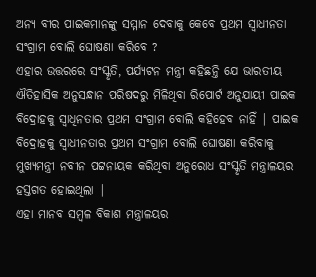ଅନ୍ୟ ବୀର ପାଇକମାନଙ୍କୁ ସମ୍ମାନ ଦେବାକୁ କେବେ ପ୍ରଥମ ସ୍ୱାଧୀନତା ସଂଗ୍ରାମ ବୋଲି ଘୋଷଣା କରିବେ ?
ଏହାର ଉତ୍ତରରେ ସଂସ୍କୃତି, ପର୍ଯ୍ୟଟନ ମନ୍ତ୍ରୀ କହିଛନ୍ତି ଯେ ଭାରତୀୟ ଐତିହାସିକ ଅନୁସନ୍ଧାନ ପରିଷଦରୁ ମିଳିଥିବା ରିପୋର୍ଟ ଅନୁଯାୟୀ ପାଇକ ବିଦ୍ରୋହକୁ ସ୍ଵାଧିନତାର ପ୍ରଥମ ସଂଗ୍ରାମ ବୋଲି କହିହେବ ନାହିଁ | ପାଇକ ବିଦ୍ରୋହକୁ ସ୍ୱାଧୀନତାର ପ୍ରଥମ ସଂଗ୍ରାମ ବୋଲି ଘୋଷଣା କରିବାକୁ ମୁଖ୍ୟମନ୍ତ୍ରୀ ନବୀନ ପଟ୍ଟନାୟକ କରିଥିବା ଅନୁରୋଧ ସଂସ୍କୃତି ମନ୍ତ୍ରାଳୟର ହସ୍ତଗତ ହୋଇଥିଲା |
ଏହା ମାନବ ସମ୍ବଳ ବିକାଶ ମନ୍ତ୍ରାଳୟର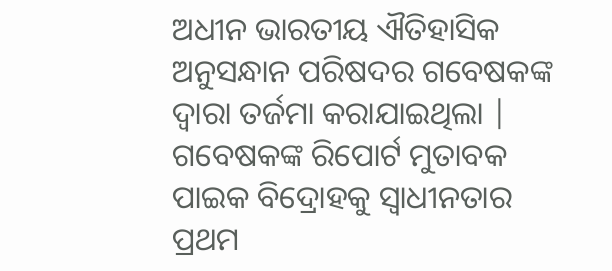ଅଧୀନ ଭାରତୀୟ ଐତିହାସିକ ଅନୁସନ୍ଧାନ ପରିଷଦର ଗବେଷକଙ୍କ ଦ୍ୱାରା ତର୍ଜମା କରାଯାଇଥିଲା | ଗବେଷକଙ୍କ ରିପୋର୍ଟ ମୁତାବକ ପାଇକ ବିଦ୍ରୋହକୁ ସ୍ୱାଧୀନତାର ପ୍ରଥମ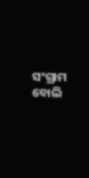ସଂଗ୍ରାମ ବୋଲି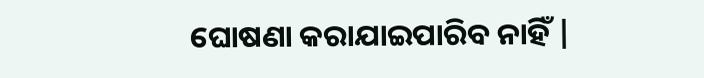ଘୋଷଣା କରାଯାଇପାରିବ ନାହିଁ |